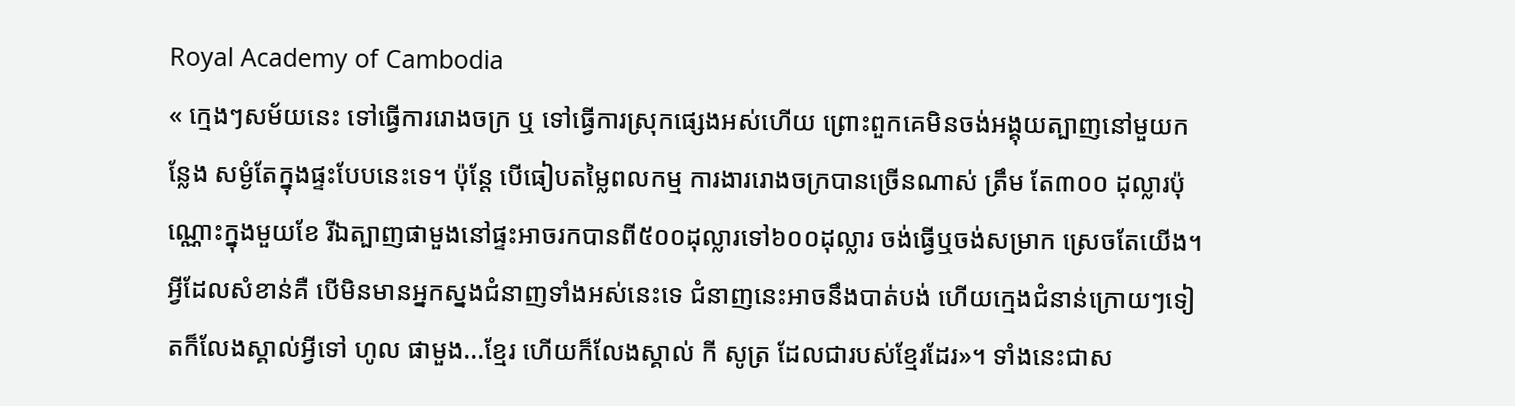Royal Academy of Cambodia
« ក្មេងៗសម័យនេះ ទៅធ្វើការរោងចក្រ ឬ ទៅធ្វើការស្រុកផ្សេងអស់ហើយ ព្រោះពួកគេមិនចង់អង្គុយត្បាញនៅមួយកន្លែង សម្ងំតែក្នុងផ្ទះបែបនេះទេ។ ប៉ុន្តែ បើធៀបតម្លៃពលកម្ម ការងាររោងចក្របានច្រើនណាស់ ត្រឹម តែ៣០០ ដុល្លារប៉ុណ្ណោះក្នុងមួយខែ រីឯត្បាញផាមួងនៅផ្ទះអាចរកបានពី៥០០ដុល្លារទៅ៦០០ដុល្លារ ចង់ធ្វើឬចង់សម្រាក ស្រេចតែយើង។ អ្វីដែលសំខាន់គឺ បើមិនមានអ្នកស្នងជំនាញទាំងអស់នេះទេ ជំនាញនេះអាចនឹងបាត់បង់ ហើយក្មេងជំនាន់ក្រោយៗទៀតក៏លែងស្គាល់អ្វីទៅ ហូល ផាមួង...ខ្មែរ ហើយក៏លែងស្គាល់ កី សូត្រ ដែលជារបស់ខ្មែរដែរ»។ ទាំងនេះជាស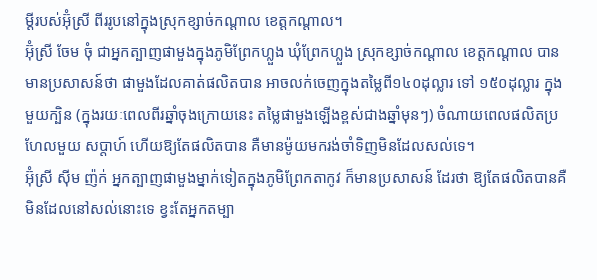ម្តីរបស់អ៊ុំស្រី ពីររូបនៅក្នុងស្រុកខ្សាច់កណ្តាល ខេត្តកណ្តាល។
អ៊ុំស្រី ចែម ចុំ ជាអ្នកត្បាញផាមួងក្នុងភូមិព្រែកហ្លួង ឃុំព្រែកហ្លួង ស្រុកខ្សាច់កណ្តាល ខេត្តកណ្តាល បានមានប្រសាសន៍ថា ផាមួងដែលគាត់ផលិតបាន អាចលក់ចេញក្នុងតម្លៃពី១៤០ដុល្លារ ទៅ ១៥០ដុល្លារ ក្នុងមួយក្បិន (ក្នុងរយៈពេលពីរឆ្នាំចុងក្រោយនេះ តម្លៃផាមួងឡើងខ្ពស់ជាងឆ្នាំមុនៗ) ចំណាយពេលផលិតប្រហែលមួយ សប្តាហ៍ ហើយឱ្យតែផលិតបាន គឺមានម៉ូយមករង់ចាំទិញមិនដែលសល់ទេ។
អ៊ុំស្រី ស៊ីម ញ៉ក់ អ្នកត្បាញផាមួងម្នាក់ទៀតក្នុងភូមិព្រែកតាកូវ ក៏មានប្រសាសន៍ ដែរថា ឱ្យតែផលិតបានគឺមិនដែលនៅសល់នោះទេ ខ្វះតែអ្នកតម្បា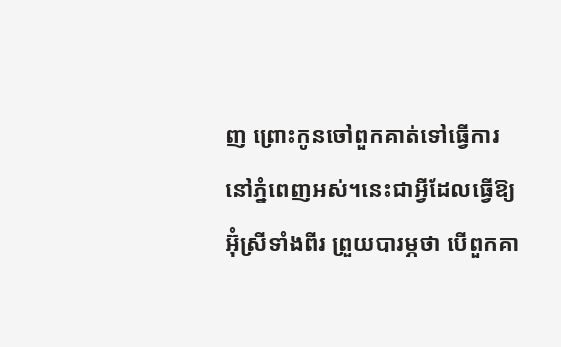ញ ព្រោះកូនចៅពួកគាត់ទៅធ្វើការនៅភ្នំពេញអស់។នេះជាអ្វីដែលធ្វើឱ្យអ៊ុំស្រីទាំងពីរ ព្រួយបារម្ភថា បើពួកគា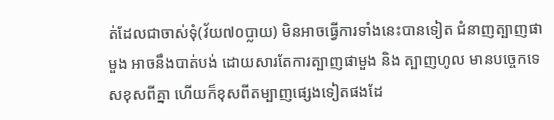ត់ដែលជាចាស់ទុំ(វ័យ៧០ប្លាយ) មិនអាចធ្វើការទាំងនេះបានទៀត ជំនាញត្បាញផាមួង អាចនឹងបាត់បង់ ដោយសារតែការត្បាញផាមួង និង ត្បាញហូល មានបច្ចេកទេសខុសពីគ្នា ហើយក៏ខុសពីតម្បាញផ្សេងទៀតផងដែ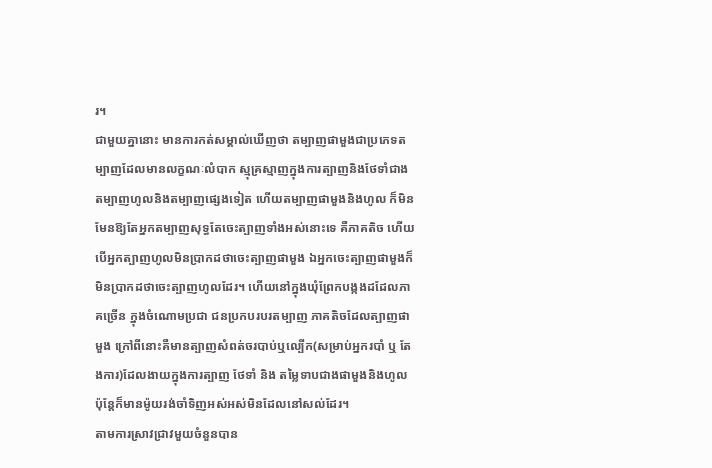រ។
ជាមួយគ្នានោះ មានការកត់សម្គាល់ឃើញថា តម្បាញផាមួងជាប្រភេទតម្បាញដែលមានលក្ខណៈលំបាក ស្មុគ្រស្មាញក្នុងការត្បាញនិងថែទាំជាងតម្បាញហូលនិងតម្បាញផ្សេងទៀត ហើយតម្បាញផាមួងនិងហូល ក៏មិនមែនឱ្យតែអ្នកតម្បាញសុទ្ធតែចេះត្បាញទាំងអស់នោះទេ គឺភាគតិច ហើយបើអ្នកត្បាញហូលមិនប្រាកដថាចេះត្បាញផាមួង ឯអ្នកចេះត្បាញផាមួងក៏មិនប្រាកដថាចេះត្បាញហូលដែរ។ ហើយនៅក្នុងឃុំព្រែកបង្កងដដែលភាគច្រើន ក្នុងចំណោមប្រជា ជនប្រកបរបរតម្បាញ ភាគតិចដែលត្បាញផាមួង ក្រៅពីនោះគឺមានត្បាញសំពត់ចរបាប់ឬល្បើក(សម្រាប់អ្នករបាំ ឬ តែងការ)ដែលងាយក្នុងការត្បាញ ថែទាំ និង តម្លៃទាបជាងផាមួងនិងហូល ប៉ុន្តែក៏មានម៉ូយរង់ចាំទិញអស់អស់មិនដែលនៅសល់ដែរ។
តាមការស្រាវជ្រាវមួយចំនួនបាន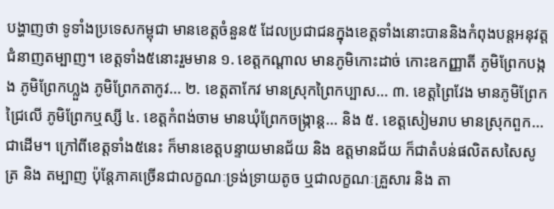បង្ហាញថា ទូទាំងប្រទេសកម្ពុជា មានខេត្តចំនួន៥ ដែលប្រជាជនក្នុងខេត្តទាំងនោះបាននិងកំពុងបន្តអនុវត្តជំនាញតម្បាញ។ ខេត្តទាំង៥នោះរួមមាន ១. ខេត្តកណ្តាល មានភូមិកោះដាច់ កោះឧកញ្ញាតី ភូមិព្រែកបង្កង ភូមិព្រែកហ្លួង ភូមិព្រែកតាកូវ... ២. ខេត្តតាកែវ មានស្រុកព្រៃកប្បាស... ៣. ខេត្តព្រៃវែង មានភូមិព្រែកជ្រៃលើ ភូមិព្រែកឬស្សី ៤. ខេត្តកំពង់ចាម មានឃុំព្រែកចង្ក្រាន្ត... និង ៥. ខេត្តសៀមរាប មានស្រុកពួក...ជាដើម។ ក្រៅពីខេត្តទាំង៥នេះ ក៏មានខេត្តបន្ទាយមានជ័យ និង ឧត្តមានជ័យ ក៏ជាតំបន់ផលិតសសៃសូត្រ និង តម្បាញ ប៉ុន្តែភាគច្រើនជាលក្ខណៈទ្រង់ទ្រាយតូច ឬជាលក្ខណៈគ្រួសារ និង តា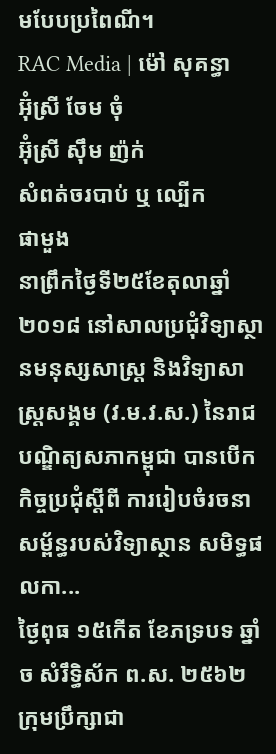មបែបប្រពៃណី។
RAC Media | ម៉ៅ សុគន្ធា
អ៊ុំស្រី ចែម ចុំ
អ៊ុំស្រី ស៊ឹម ញ៉ក់
សំពត់ចរបាប់ ឬ ល្បើក
ផាមួង
នាព្រឹកថ្ងៃទី២៥ខែតុលាឆ្នាំ២០១៨ នៅសាលប្រជុំវិទ្យាស្ថានមនុស្សសាស្រ្ត និងវិទ្យាសាស្រ្តសង្គម (វ.ម.វ.ស.) នៃរាជបណ្ឌិត្យសភាកម្ពុជា បានបើកកិច្ចប្រជុំស្តីពី ការរៀបចំរចនាសម្ព័ន្ធរបស់វិទ្យាស្ថាន សមិទ្ធផលកា...
ថ្ងៃពុធ ១៥កើត ខែភទ្របទ ឆ្នាំច សំរឹទ្ធិស័ក ព.ស. ២៥៦២ ក្រុមប្រឹក្សាជា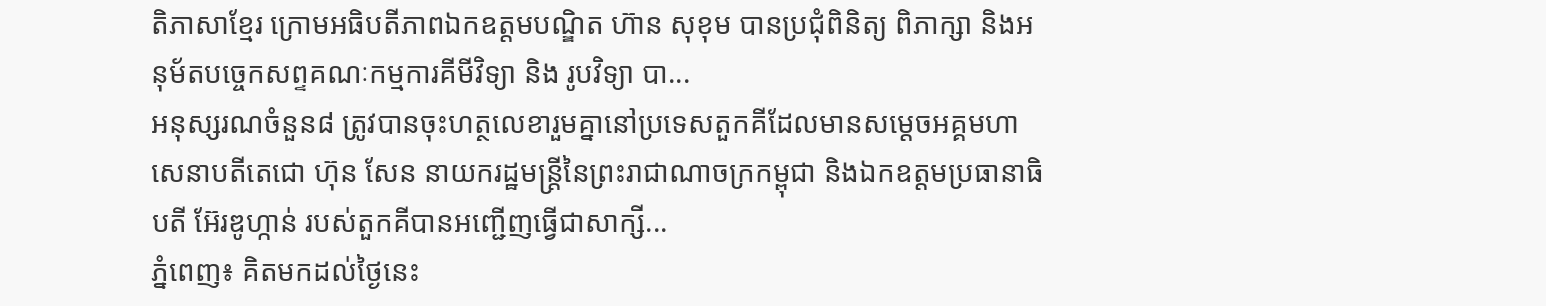តិភាសាខ្មែរ ក្រោមអធិបតីភាពឯកឧត្តមបណ្ឌិត ហ៊ាន សុខុម បានប្រជុំពិនិត្យ ពិភាក្សា និងអនុម័តបច្ចេកសព្ទគណៈកម្មការគីមីវិទ្យា និង រូបវិទ្យា បា...
អនុស្សរណចំនួន៨ ត្រូវបានចុះហត្ថលេខារួមគ្នានៅប្រទេសតួកគីដែលមានសម្តេចអគ្គមហាសេនាបតីតេជោ ហ៊ុន សែន នាយករដ្ឋមន្ត្រីនៃព្រះរាជាណាចក្រកម្ពុជា និងឯកឧត្តមប្រធានាធិបតី អ៊ែរឌូហ្កាន់ របស់តួកគីបានអញ្ជើញធ្វើជាសាក្សី...
ភ្នំពេញ៖ គិតមកដល់ថ្ងៃនេះ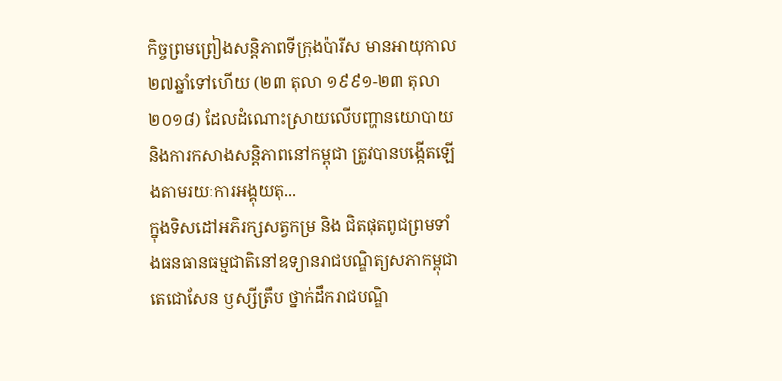កិច្ចព្រមព្រៀងសន្តិភាពទីក្រុងប៉ារីស មានអាយុកាល២៧ឆ្នាំទៅហើយ (២៣ តុលា ១៩៩១-២៣ តុលា ២០១៨) ដែលដំណោះស្រាយលើបញ្ហានយោបាយនិងការកសាងសន្តិភាពនៅកម្ពុជា ត្រូវបានបង្កើតឡើងតាមរយៈការអង្គុយតុ...
ក្នុងទិសដៅអភិរក្សសត្វកម្រ និង ជិតផុតពូជព្រមទាំងធនធានធម្មជាតិនៅឧទ្យានរាជបណ្ឌិត្យសភាកម្ពុជា តេជោសែន ឫស្សីត្រឹប ថ្នាក់ដឹករាជបណ្ឌិ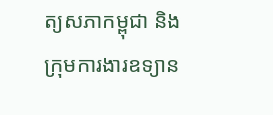ត្យសភាកម្ពុជា និងក្រុមការងារឧទ្យាន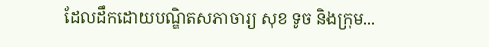ដែលដឹកដោយបណ្ឌិតសភាចារ្យ សុខ ទូច និងក្រុម...